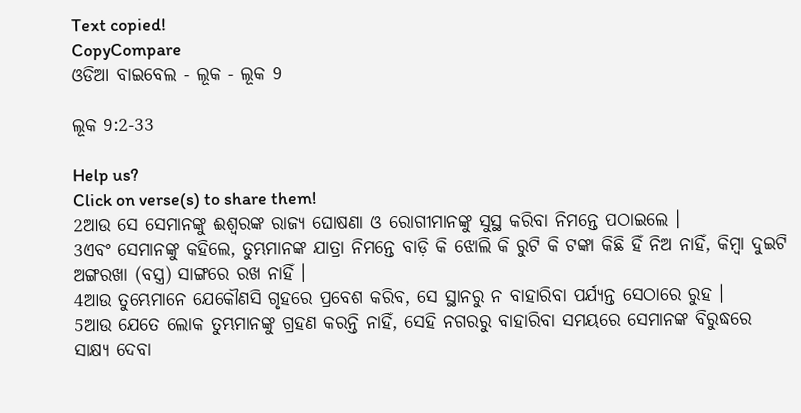Text copied!
CopyCompare
ଓଡିଆ ବାଇବେଲ - ଲୂକ - ଲୂକ 9

ଲୂକ 9:2-33

Help us?
Click on verse(s) to share them!
2ଆଉ ସେ ସେମାନଙ୍କୁ ଈଶ୍ୱରଙ୍କ ରାଜ୍ୟ ଘୋଷଣା ଓ ରୋଗୀମାନଙ୍କୁ ସୁସ୍ଥ କରିବା ନିମନ୍ତେ ପଠାଇଲେ ।
3ଏବଂ ସେମାନଙ୍କୁ କହିଲେ, ତୁମ୍ଭମାନଙ୍କ ଯାତ୍ରା ନିମନ୍ତେ ବାଡ଼ି କି ଝୋଲି କି ରୁଟି କି ଟଙ୍କା କିଛି ହିଁ ନିଅ ନାହିଁ, କିମ୍ବା ଦୁଇଟି ଅଙ୍ଗରଖା (ବସ୍ତ୍ର) ସାଙ୍ଗରେ ରଖ ନାହିଁ ।
4ଆଉ ତୁମ୍ଭେମାନେ ଯେକୌଣସି ଗୃହରେ ପ୍ରବେଶ କରିବ, ସେ ସ୍ଥାନରୁ ନ ବାହାରିବା ପର୍ଯ୍ୟନ୍ତ ସେଠାରେ ରୁହ ।
5ଆଉ ଯେତେ ଲୋକ ତୁମ୍ଭମାନଙ୍କୁ ଗ୍ରହଣ କରନ୍ତି ନାହିଁ, ସେହି ନଗରରୁ ବାହାରିବା ସମୟରେ ସେମାନଙ୍କ ବିରୁଦ୍ଧରେ ସାକ୍ଷ୍ୟ ଦେବା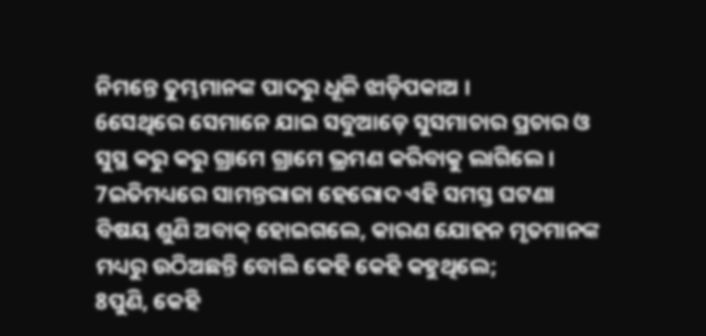ନିମନ୍ତେ ତୁମ୍ଭମାନଙ୍କ ପାଦରୁ ଧୂଳି ଝାଡ଼ିପକାଅ ।
6ସେଥିରେ ସେମାନେ ଯାଇ ସବୁଆଡ଼େ ସୁସମାଚାର ପ୍ରଚାର ଓ ସୁସ୍ଥ କରୁ କରୁ ଗ୍ରାମେ ଗ୍ରାମେ ଭ୍ରମଣ କରିବାକୁ ଲାଗିଲେ ।
7ଇତିମଧ୍ୟରେ ସାମନ୍ତରାଜା ହେରୋଦ ଏହି ସମସ୍ତ ଘଟଣା ବିଷୟ ଶୁଣି ଅବାକ୍ ହୋଇଗଲେ, କାରଣ ଯୋହନ ମୃତମାନଙ୍କ ମଧ୍ୟରୁ ଉଠିଅଛନ୍ତି ବୋଲି କେହି କେହି କହୁଥିଲେ;
8ପୁଣି, କେହି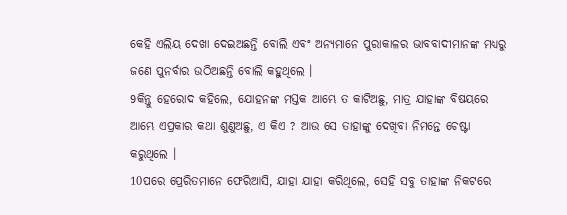କେହି ଏଲିୟ ଦେଖା ଦେଇଅଛନ୍ତି ବୋଲି ଏବଂ ଅନ୍ୟମାନେ ପୁରାକାଳର ଭାବବାଦୀମାନଙ୍କ ମଧ୍ୟରୁ ଜଣେ ପୁନର୍ବାର ଉଠିଅଛନ୍ତି ବୋଲି କହୁଥିଲେ ।
9କିନ୍ତୁ ହେରୋଦ କହିଲେ, ଯୋହନଙ୍କ ମସ୍ତକ ଆମ୍ଭେ ତ କାଟିଅଛୁ, ମାତ୍ର ଯାହାଙ୍କ ବିଷୟରେ ଆମ୍ଭେ ଏପ୍ରକାର କଥା ଶୁଣୁଅଛୁ, ଏ କିଏ ? ଆଉ ସେ ତାହାଙ୍କୁ ଦେଖିବା ନିମନ୍ତେ ଚେଷ୍ଟା କରୁଥିଲେ ।
10ପରେ ପ୍ରେରିତମାନେ ଫେରିଆସି, ଯାହା ଯାହା କରିଥିଲେ, ସେହି ସବୁ ତାହାଙ୍କ ନିକଟରେ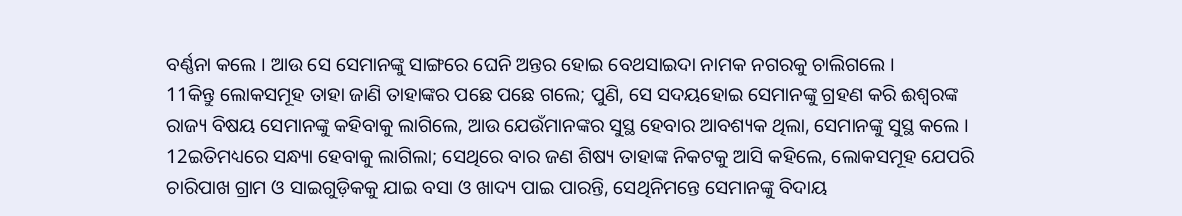ବର୍ଣ୍ଣନା କଲେ । ଆଉ ସେ ସେମାନଙ୍କୁ ସାଙ୍ଗରେ ଘେନି ଅନ୍ତର ହୋଇ ବେଥସାଇଦା ନାମକ ନଗରକୁ ଚାଲିଗଲେ ।
11କିନ୍ତୁ ଲୋକସମୂହ ତାହା ଜାଣି ତାହାଙ୍କର ପଛେ ପଛେ ଗଲେ; ପୁଣି, ସେ ସଦୟହୋଇ ସେମାନଙ୍କୁ ଗ୍ରହଣ କରି ଈଶ୍ୱରଙ୍କ ରାଜ୍ୟ ବିଷୟ ସେମାନଙ୍କୁ କହିବାକୁ ଲାଗିଲେ, ଆଉ ଯେଉଁମାନଙ୍କର ସୁସ୍ଥ ହେବାର ଆବଶ୍ୟକ ଥିଲା, ସେମାନଙ୍କୁ ସୁସ୍ଥ କଲେ ।
12ଇତିମଧ୍ୟରେ ସନ୍ଧ୍ୟା ହେବାକୁ ଲାଗିଲା; ସେଥିରେ ବାର ଜଣ ଶିଷ୍ୟ ତାହାଙ୍କ ନିକଟକୁ ଆସି କହିଲେ, ଲୋକସମୂହ ଯେପରି ଚାରିପାଖ ଗ୍ରାମ ଓ ସାଇଗୁଡ଼ିକକୁ ଯାଇ ବସା ଓ ଖାଦ୍ୟ ପାଇ ପାରନ୍ତି, ସେଥିନିମନ୍ତେ ସେମାନଙ୍କୁ ବିଦାୟ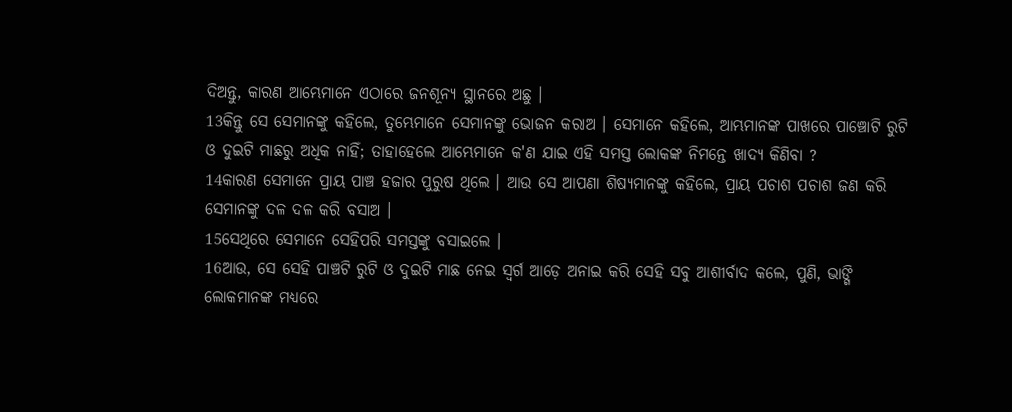ଦିଅନ୍ତୁ, କାରଣ ଆମ୍ଭେମାନେ ଏଠାରେ ଜନଶୂନ୍ୟ ସ୍ଥାନରେ ଅଛୁ ।
13କିନ୍ତୁ ସେ ସେମାନଙ୍କୁ କହିଲେ, ତୁମ୍ଭେମାନେ ସେମାନଙ୍କୁ ଭୋଜନ କରାଅ । ସେମାନେ କହିଲେ, ଆମ୍ଭମାନଙ୍କ ପାଖରେ ପାଞ୍ଚୋଟି ରୁଟି ଓ ଦୁଇଟି ମାଛରୁ ଅଧିକ ନାହିଁ; ତାହାହେଲେ ଆମ୍ଭେମାନେ କ'ଣ ଯାଇ ଏହି ସମସ୍ତ ଲୋକଙ୍କ ନିମନ୍ତେ ଖାଦ୍ୟ କିଣିବା ?
14କାରଣ ସେମାନେ ପ୍ରାୟ ପାଞ୍ଚ ହଜାର ପୁରୁଷ ଥିଲେ । ଆଉ ସେ ଆପଣା ଶିଷ୍ୟମାନଙ୍କୁ କହିଲେ, ପ୍ରାୟ ପଚାଶ ପଚାଶ ଜଣ କରି ସେମାନଙ୍କୁ ଦଳ ଦଳ କରି ବସାଅ ।
15ସେଥିରେ ସେମାନେ ସେହିପରି ସମସ୍ତଙ୍କୁ ବସାଇଲେ ।
16ଆଉ, ସେ ସେହି ପାଞ୍ଚଟି ରୁଟି ଓ ଦୁଇଟି ମାଛ ନେଇ ସ୍ୱର୍ଗ ଆଡ଼େ ଅନାଇ କରି ସେହି ସବୁ ଆଶୀର୍ବାଦ କଲେ, ପୁଣି, ଭାଙ୍ଗି ଲୋକମାନଙ୍କ ମଧ୍ୟରେ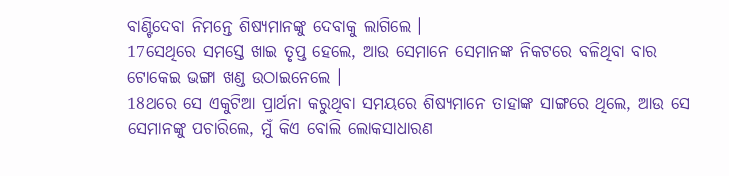ବାଣ୍ଟିଦେବା ନିମନ୍ତେ ଶିଷ୍ୟମାନଙ୍କୁ ଦେବାକୁ ଲାଗିଲେ ।
17ସେଥିରେ ସମସ୍ତେ ଖାଇ ତୃପ୍ତ ହେଲେ, ଆଉ ସେମାନେ ସେମାନଙ୍କ ନିକଟରେ ବଳିଥିବା ବାର ଟୋକେଇ ଭଙ୍ଗା ଖଣ୍ଡ ଉଠାଇନେଲେ ।
18ଥରେ ସେ ଏକୁଟିଆ ପ୍ରାର୍ଥନା କରୁଥିବା ସମୟରେ ଶିଷ୍ୟମାନେ ତାହାଙ୍କ ସାଙ୍ଗରେ ଥିଲେ, ଆଉ ସେ ସେମାନଙ୍କୁ ପଚାରିଲେ, ମୁଁ କିଏ ବୋଲି ଲୋକସାଧାରଣ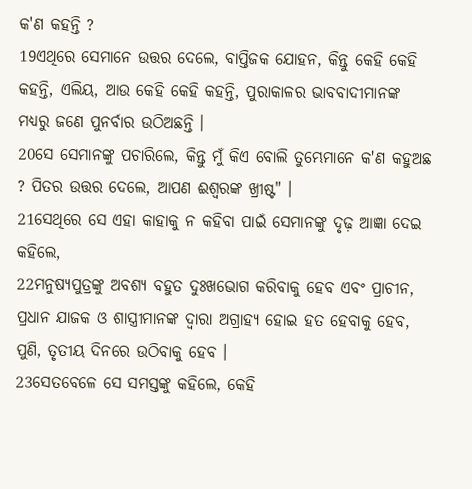କ'ଣ କହନ୍ତି ?
19ଏଥିରେ ସେମାନେ ଉତ୍ତର ଦେଲେ, ବାପ୍ତିଜକ ଯୋହନ, କିନ୍ତୁ କେହି କେହି କହନ୍ତି, ଏଲିୟ, ଆଉ କେହି କେହି କହନ୍ତି, ପୁରାକାଳର ଭାବବାଦୀମାନଙ୍କ ମଧ୍ୟରୁ ଜଣେ ପୁନର୍ବାର ଉଠିଅଛନ୍ତି ।
20ସେ ସେମାନଙ୍କୁ ପଚାରିଲେ, କିନ୍ତୁ ମୁଁ କିଏ ବୋଲି ତୁମ୍ଭେମାନେ କ'ଣ କହୁଅଛ ? ପିତର ଉତ୍ତର ଦେଲେ, ଆପଣ ଈଶ୍ୱରଙ୍କ ଖ୍ରୀଷ୍ଟ" ।
21ସେଥିରେ ସେ ଏହା କାହାକୁ ନ କହିବା ପାଇଁ ସେମାନଙ୍କୁ ଦୃଢ଼ ଆଜ୍ଞା ଦେଇ କହିଲେ,
22ମନୁଷ୍ୟପୁତ୍ରଙ୍କୁ ଅବଶ୍ୟ ବହୁତ ଦୁଃଖଭୋଗ କରିବାକୁ ହେବ ଏବଂ ପ୍ରାଚୀନ, ପ୍ରଧାନ ଯାଜକ ଓ ଶାସ୍ତ୍ରୀମାନଙ୍କ ଦ୍ୱାରା ଅଗ୍ରାହ୍ୟ ହୋଇ ହତ ହେବାକୁ ହେବ, ପୁଣି, ତୃତୀୟ ଦିନରେ ଉଠିବାକୁ ହେବ ।
23ସେତବେଳେ ସେ ସମସ୍ତଙ୍କୁ କହିଲେ, କେହି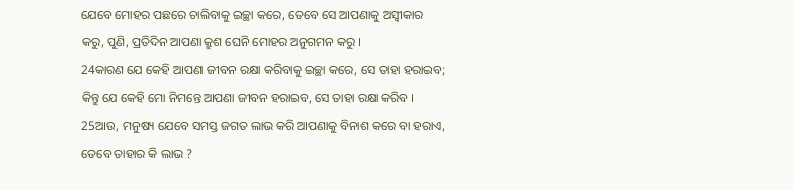ଯେବେ ମୋହର ପଛରେ ଚାଲିବାକୁ ଇଚ୍ଛା କରେ, ତେବେ ସେ ଆପଣାକୁ ଅସ୍ୱୀକାର କରୁ, ପୁଣି, ପ୍ରତିଦିନ ଆପଣା କ୍ରୁଶ ଘେନି ମୋହର ଅନୁଗମନ କରୁ ।
24କାରଣ ଯେ କେହି ଆପଣା ଜୀବନ ରକ୍ଷା କରିବାକୁ ଇଚ୍ଛା କରେ, ସେ ତାହା ହରାଇବ; କିନ୍ତୁ ଯେ କେହି ମୋ ନିମନ୍ତେ ଆପଣା ଜୀବନ ହରାଇବ, ସେ ତାହା ରକ୍ଷା କରିବ ।
25ଆଉ, ମନୁଷ୍ୟ ଯେବେ ସମସ୍ତ ଜଗତ ଲାଭ କରି ଆପଣାକୁ ବିନାଶ କରେ ବା ହରାଏ, ତେବେ ତାହାର କି ଲାଭ ?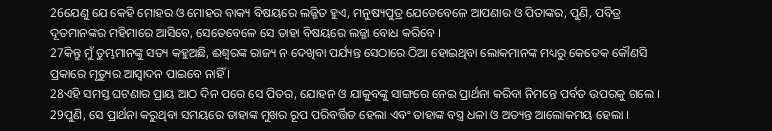26ଯେଣୁ ଯେ କେହି ମୋହର ଓ ମୋହର ବାକ୍ୟ ବିଷୟରେ ଲଜ୍ଜିତ ହୁଏ, ମନୁଷ୍ୟପୁତ୍ର ଯେତେବେଳେ ଆପଣାର ଓ ପିତାଙ୍କର, ପୁଣି, ପବିତ୍ର ଦୂତମାନଙ୍କର ମହିମାରେ ଆସିବେ, ସେତେବେଳେ ସେ ତାହା ବିଷୟରେ ଲଜ୍ଜା ବୋଧ କରିବେ ।
27କିନ୍ତୁ ମୁଁ ତୁମ୍ଭମାନଙ୍କୁ ସତ୍ୟ କହୁଅଛି, ଈଶ୍ୱରଙ୍କ ରାଜ୍ୟ ନ ଦେଖିବା ପର୍ଯ୍ୟନ୍ତ ସେଠାରେ ଠିଆ ହୋଇଥିବା ଲୋକମାନଙ୍କ ମଧ୍ୟରୁ କେତେକ କୌଣସି ପ୍ରକାରେ ମୃତ୍ୟୁର ଆସ୍ୱାଦନ ପାଇବେ ନାହିଁ ।
28ଏହି ସମସ୍ତ ଘଟଣାର ପ୍ରାୟ ଆଠ ଦିନ ପରେ ସେ ପିତର, ଯୋହନ ଓ ଯାକୁବଙ୍କୁ ସାଙ୍ଗରେ ନେଇ ପ୍ରାର୍ଥନା କରିବା ନିମନ୍ତେ ପର୍ବତ ଉପରକୁ ଗଲେ ।
29ପୁଣି, ସେ ପ୍ରାର୍ଥନା କରୁଥିବା ସମୟରେ ତାହାଙ୍କ ମୁଖର ରୂପ ପରିବର୍ତ୍ତିତ ହେଲା ଏବଂ ତାହାଙ୍କ ବସ୍ତ୍ର ଧଳା ଓ ଅତ୍ୟନ୍ତ ଆଲୋକମୟ ହେଲା ।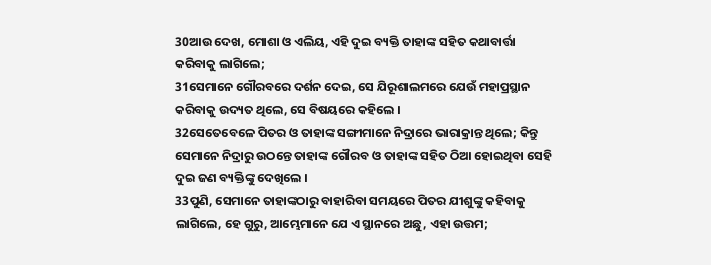30ଆଉ ଦେଖ, ମୋଶା ଓ ଏଲିୟ, ଏହି ଦୁଇ ବ୍ୟକ୍ତି ତାହାଙ୍କ ସହିତ କଥାବାର୍ତ୍ତା କରିବାକୁ ଲାଗିଲେ;
31ସେମାନେ ଗୌରବରେ ଦର୍ଶନ ଦେଇ, ସେ ଯିରୂଶାଲମରେ ଯେଉଁ ମହାପ୍ରସ୍ଥାନ କରିବାକୁ ଉଦ୍ୟତ ଥିଲେ, ସେ ବିଷୟରେ କହିଲେ ।
32ସେତେବେଳେ ପିତର ଓ ତାହାଙ୍କ ସଙ୍ଗୀମାନେ ନିଦ୍ରାରେ ଭାରାକ୍ରାନ୍ତ ଥିଲେ; କିନ୍ତୁ ସେମାନେ ନିଦ୍ରାରୁ ଉଠନ୍ତେ ତାହାଙ୍କ ଗୌରବ ଓ ତାହାଙ୍କ ସହିତ ଠିଆ ହୋଇଥିବା ସେହି ଦୁଇ ଜଣ ବ୍ୟକ୍ତିଙ୍କୁ ଦେଖିଲେ ।
33ପୁଣି, ସେମାନେ ତାହାଙ୍କଠାରୁ ବାହାରିବା ସମୟରେ ପିତର ଯୀଶୁଙ୍କୁ କହିବାକୁ ଲାଗିଲେ, ହେ ଗୁରୁ, ଆମ୍ଭେମାନେ ଯେ ଏ ସ୍ଥାନରେ ଅଛୁ, ଏହା ଉତ୍ତମ;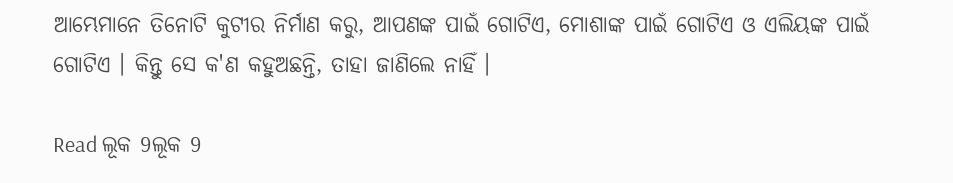ଆମ୍ଭେମାନେ ତିନୋଟି କୁଟୀର ନିର୍ମାଣ କରୁ, ଆପଣଙ୍କ ପାଇଁ ଗୋଟିଏ, ମୋଶାଙ୍କ ପାଇଁ ଗୋଟିଏ ଓ ଏଲିୟଙ୍କ ପାଇଁ ଗୋଟିଏ । କିନ୍ତୁ ସେ କ'ଣ କହୁଅଛନ୍ତି, ତାହା ଜାଣିଲେ ନାହିଁ ।

Read ଲୂକ 9ଲୂକ 9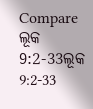Compare ଲୂକ 9:2-33ଲୂକ 9:2-33